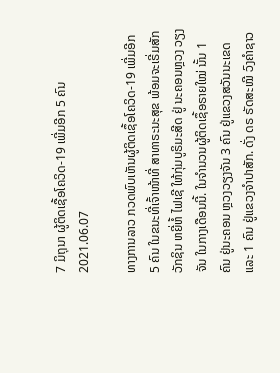7 ມິຖຸນາ ຜູ້ຕິດເຊື້ອໂຄວິດ-19 ເພີ່ມອີກ 5 ຄົນ
2021.06.07

ທາງການລາວ ກວດພົບເຫັນຜູ້ຕິດເຊຶ້ອໂຄວິດ-19 ເພີ່ມອີກ 5 ຄົນ ໃນຂນະທີ່ເຈົ້າໜ້າທີ່ ສາທາຣະນະສຸຂ ພ້ອມຈະເຣີ່ມສັກວັກຊິນ ຫຍີ່ຫໍ້ ໄຟເຊີ ໃຫ້ກຸ່ມບູຣິມະສີດ ຢູ່ ນະຄອນຫຼວງ ວຽງຈັນ ໃນກາງເດືອນນີ້. ໃນຈຳນວນຜູ້ຕິດເຊຶ້ອຣາຍໃໝ່ ນັ້ນ 1 ຄົນ ຢູ່ນະຄອນ ຫຼວງວຽງຈັນ 3 ຄົນ ຢູ່ແຂວງສວັນນະເຂດ ແລະ 1 ຄົນ ຢູ່ແຂວງຈຳປາສັກ. ດັ່ງ ດຣ ຣັດສະໝີ ວົງຄຳຊາວ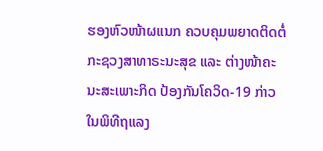ຮອງຫົວໜ້າຜແນກ ຄວບຄຸມພຍາດຕິດຕໍ່ ກະຊວງສາທາຣະນະສຸຂ ແລະ ຕ່າງໜ້າຄະນະສະເພາະກິດ ປ້ອງກັນໂຄວິດ-19 ກ່າວໃນພິທີຖແລງ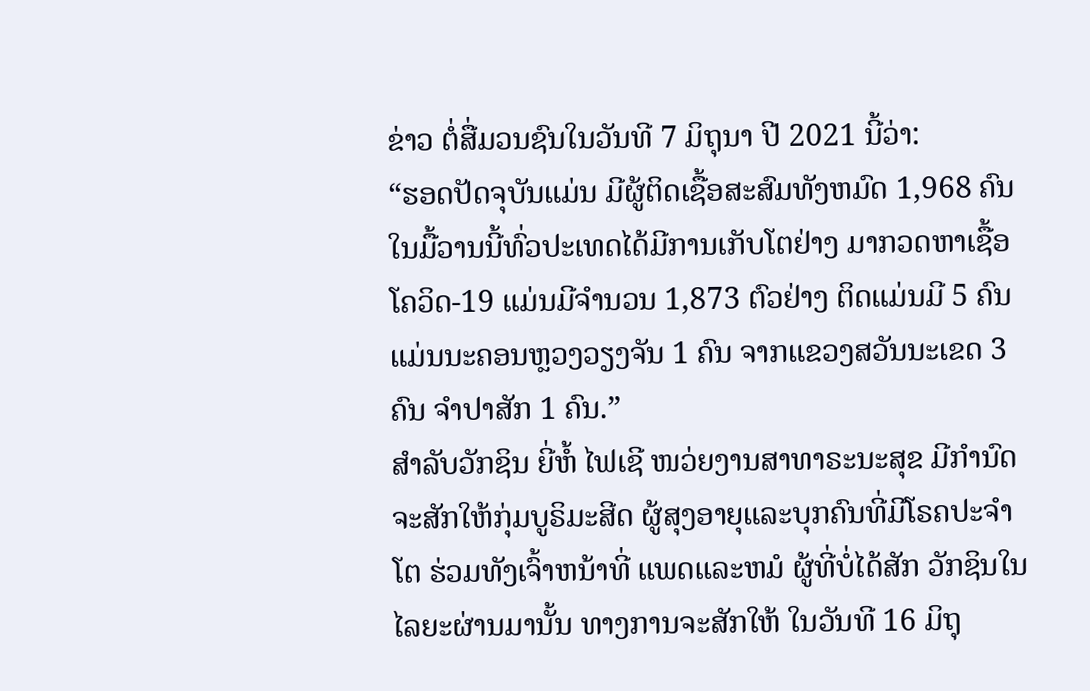ຂ່າວ ຕໍ່ສື່ມວນຊົນໃນວັນທີ 7 ມິຖຸນາ ປີ 2021 ນີ້ວ່າ:
“ຮອດປັດຈຸບັນແມ່ນ ມີຜູ້ຕິດເຊື້ອສະສົມທັງຫມົດ 1,968 ຄົນ ໃນມື້ວານນີ້ທົ່ວປະເທດໄດ້ມີການເກັບໂຕຢ່າງ ມາກວດຫາເຊື້ອ ໂຄວິດ-19 ແມ່ນມີຈຳນວນ 1,873 ຕົວຢ່າງ ຕິດແມ່ນມີ 5 ຄົນ ແມ່ນນະຄອນຫຼວງວຽງຈັນ 1 ຄົນ ຈາກແຂວງສວັນນະເຂດ 3 ຄົນ ຈຳປາສັກ 1 ຄົນ.”
ສຳລັບວັກຊິນ ຍີ່ຫໍ້ ໄຟເຊີ ໜວ່ຍງານສາທາຣະນະສຸຂ ມີກຳນົດຈະສັກໃຫ້ກຸ່ມບູຣິມະສີດ ຜູ້ສຸງອາຍຸແລະບຸກຄົນທີ່ມີໂຣຄປະຈຳໂຕ ຮ່ວມທັງເຈົ້າຫນ້າທີ່ ແພດແລະຫມໍ ຜູ້ທີ່ບໍ່ໄດ້ສັກ ວັກຊິນໃນໄລຍະຜ່ານມານັ້ນ ທາງການຈະສັກໃຫ້ ໃນວັນທີ 16 ມິຖຸ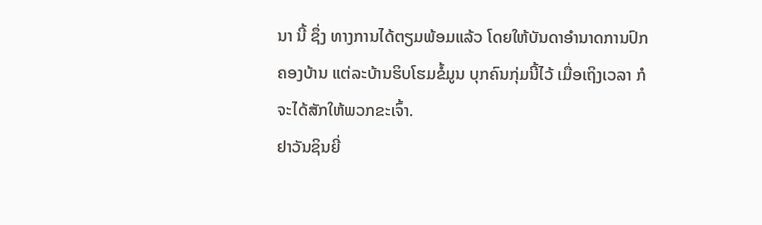ນາ ນີ້ ຊຶ່ງ ທາງການໄດ້ຕຽມພ້ອມແລ້ວ ໂດຍໃຫ້ບັນດາອຳນາດການປົກຄອງບ້ານ ແຕ່ລະບ້ານຮິບໂຮມຂໍ້ມູນ ບຸກຄົນກຸ່ມນີ້ໄວ້ ເມື່ອເຖິງເວລາ ກໍຈະໄດ້ສັກໃຫ້ພວກຂະເຈົ້າ.
ຢາວັນຊິນຍີ່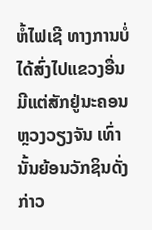ຫໍ້ໄຟເຊີ ທາງການບໍ່ໄດ້ສົ່ງໄປແຂວງອື່ນ ມີແຕ່ສັກຢູ່ນະຄອນຫຼວງວຽງຈັນ ເທົ່ານັ້ນຍ້ອນວັກຊິນດັ່ງກ່າວ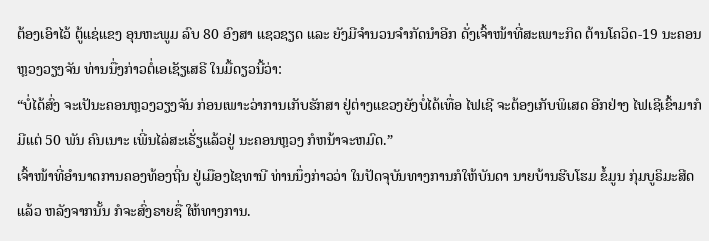ຕ້ອງເອົາໄວ້ ຕູ້ແຊ່ແຂງ ອຸນຫະພູມ ລົບ 80 ອົງສາ ແຊວຊຽດ ແລະ ຍັງມີຈຳນວນຈໍາກັດນຳອີກ ດັ່ງເຈົ້າໜ້າທີ່ສະເພາະກິດ ຕ້ານໂຄວິດ-19 ນະຄອນຫຼວງວຽງຈັນ ທ່ານນື່ງກ່າວຕໍ່ເອເຊັຽເສຣີ ໃນມື້ດຽວນີ້ວ່າ:
“ບໍ່ໄດ້ສົ່ງ ຈະເປັນະຄອນຫຼວງວຽງຈັນ ກ່ອນເພາະວ່າການເກັບຮັກສາ ຢູ່ຕ່າງແຂວງຍັງບໍ່ໄດ້ເທື່ອ ໄຟເຊີ ຈະຕ້ອງເກັບພິເສດ ອີກຢ່າງ ໄຟເຊີເຂົ້າມາກໍມີແຕ່ 50 ພັນ ຄົນເນາະ ເພີ່ນໄລ່ສະເຣັ່ຽແລ້ວຢູ່ ນະຄອນຫຼວງ ກໍຫນ້າຈະຫມົດ.”
ເຈົ້າໜ້າທີ່ອຳນາດການຄອງທ້ອງຖີ່ນ ຢູ່ເມືອງໄຊທານີ ທ່ານນຶ່ງກ່າວວ່າ ໃນປັດຈຸບັນທາງການກໍໃຫ້ບັນດາ ນາຍບ້ານຮີບໂຮມ ຂໍ້ມູນ ກຸ່ມບູຣິມະສີດແລ້ວ ຫລັງຈາກນັ້ນ ກໍຈະສົ່ງຣາຍຊື່ ໃຫ້ທາງການ.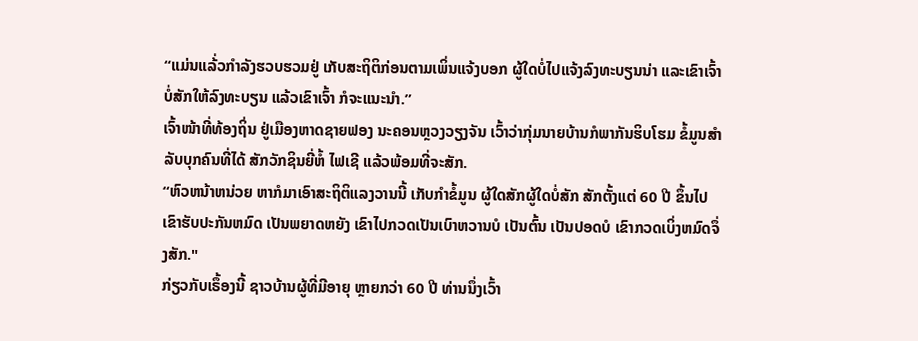“ແມ່ນແລ້່ວກຳລັງຮວບຮວມຢູ່ ເກັບສະຖິຕິກ່ອນຕາມເພິ່ນແຈ້ງບອກ ຜູ້ໃດບໍ່ໄປແຈ້ງລົງທະບຽນນ່າ ແລະເຂົາເຈົ້າບໍ່ສັກໃຫ້ລົງທະບຽນ ແລ້ວເຂົາເຈົ້າ ກໍຈະແນະນຳ.”
ເຈົ້າໜ້າທີ່ທ້ອງຖິ່ນ ຢູ່ເມືອງຫາດຊາຍຟອງ ນະຄອນຫຼວງວຽງຈັນ ເວົ້າວ່າກຸ່ມນາຍບ້ານກໍພາກັນຮິບໂຮມ ຂໍ້ມູນສຳລັບບຸກຄົນທີ່ໄດ້ ສັກວັກຊິນຍີ່ຫໍ້ ໄຟເຊີ ແລ້ວພ້ອມທີ່ຈະສັກ.
“ຫົວຫນ້າຫນ່ວຍ ຫາກໍມາເອົາສະຖິຕິແລງວານນີ້ ເກັບກຳຂໍ້ມູນ ຜູ້ໃດສັກຜູ້ໃດບໍ່ສັກ ສັກຕັ້ງແຕ່ 60 ປີ ຂຶ້ນໄປ ເຂົາຮັບປະກັນຫມົດ ເປັນພຍາດຫຍັງ ເຂົາໄປກວດເປັນເບົາຫວານບໍ ເປັນຕົ້ນ ເປັນປອດບໍ ເຂົາກວດເບິ່ງຫມົດຈຶ່ງສັກ."
ກ່ຽວກັບເຣຶ້ອງນີ້ ຊາວບ້ານຜູ້ທີ່ມີອາຍຸ ຫຼາຍກວ່າ 60 ປີ ທ່ານນຶ່ງເວົ້າ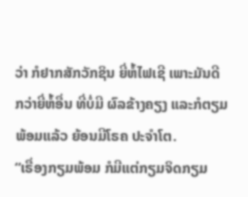ວ່າ ກໍຢາກສັກວັກຊິນ ຍີ່ຫໍ້ໄຟເຊີ ເພາະມັນດີກວ່າຍີ່ຫໍ້ອື່ນ ທີ່ບໍ່ມີ ຜົລຂ້າງຄຽງ ແລະກໍຕຽມພ້ອມແລ້ວ ຍ້ອນມີໂຣຄ ປະຈຳໂຕ.
“ເຣື່ອງກຽມພ້ອມ ກໍມີແຕ່ກຽມຈິດກຽມ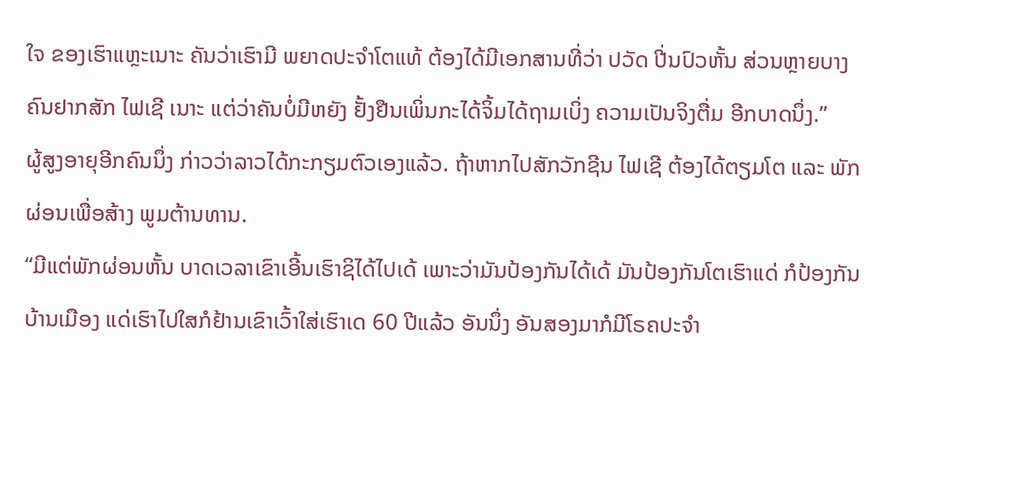ໃຈ ຂອງເຮົາແຫຼະເນາະ ຄັນວ່າເຮົາມີ ພຍາດປະຈຳໂຕແທ້ ຕ້ອງໄດ້ມີເອກສານທີ່ວ່າ ປວັດ ປີ່ນປົວຫັ້ນ ສ່ວນຫຼາຍບາງຄົນຢາກສັກ ໄຟເຊີ ເນາະ ແຕ່ວ່າຄັນບໍ່ມີຫຍັງ ຢັ້ງຢືນເພິ່ນກະໄດ້ຈິ້ມໄດ້ຖາມເບິ່ງ ຄວາມເປັນຈິງຕື່ມ ອີກບາດນຶ່ງ.”
ຜູ້ສູງອາຍຸອີກຄົນນຶ່ງ ກ່າວວ່າລາວໄດ້ກະກຽມຕົວເອງແລ້ວ. ຖ້າຫາກໄປສັກວັກຊີນ ໄຟເຊີ ຕ້ອງໄດ້ຕຽມໂຕ ແລະ ພັກຜ່ອນເພື່ອສ້າງ ພູມຕ້ານທານ.
“ມີແຕ່ພັກຜ່ອນຫັ້ນ ບາດເວລາເຂົາເອີ້ນເຮົາຊິໄດ້ໄປເດ້ ເພາະວ່າມັນປ້ອງກັນໄດ້ເດ້ ມັນປ້ອງກັນໂຕເຮົາແດ່ ກໍປ້ອງກັນບ້ານເມືອງ ແດ່ເຮົາໄປໃສກໍຢ້ານເຂົາເວົ້າໃສ່ເຮົາເດ 60 ປີແລ້ວ ອັນນຶ່ງ ອັນສອງມາກໍມີໂຣຄປະຈຳ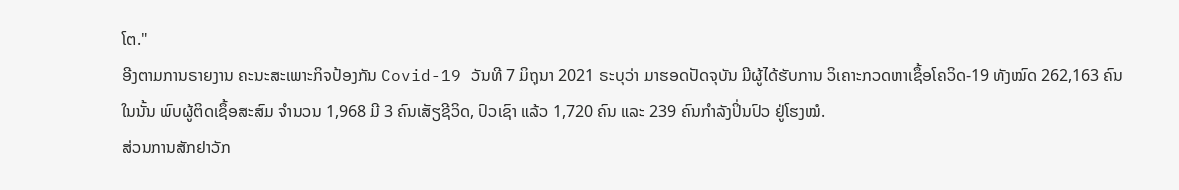ໂຕ."
ອີງຕາມການຣາຍງານ ຄະນະສະເພາະກິຈປ້ອງກັນ Covid-19 ວັນທີ 7 ມິຖຸນາ 2021 ຣະບຸວ່າ ມາຮອດປັດຈຸບັນ ມີຜູ້ໄດ້ຮັບການ ວິເຄາະກວດຫາເຊຶ້ອໂຄວິດ-19 ທັງໝົດ 262,163 ຄົນໃນນັ້ນ ພົບຜູ້ຕິດເຊຶ້ອສະສົມ ຈຳນວນ 1,968 ມີ 3 ຄົນເສັຽຊີວິດ, ປົວເຊົາ ແລ້ວ 1,720 ຄົນ ແລະ 239 ຄົນກຳລັງປິ່ນປົວ ຢູ່ໂຮງໝໍ.
ສ່ວນການສັກຢາວັກ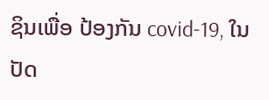ຊິນເພື່ອ ປ້ອງກັນ covid-19, ໃນປັດ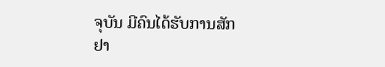ຈຸບັນ ມີຄົນໄດ້ຮັບການສັກຢາ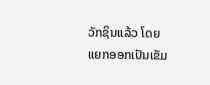ວັກຊິນແລ້ວ ໂດຍແຍກອອກເປັນເຂັມ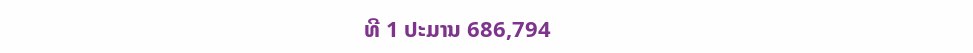ທີ 1 ປະມານ 686,794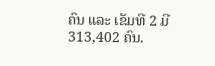ຄົນ ແລະ ເຂັມທີ 2 ມີ 313,402 ຄົນ.